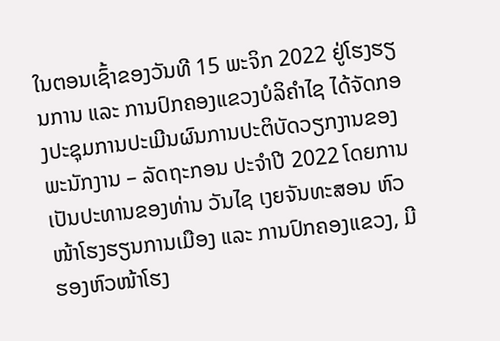ໃນຕອນເຊົ້າຂອງວັນທີ 15 ພະຈິກ 2022 ຢູ່ໂຮງຮຽນການ ແລະ ການປົກຄອງແຂວງບໍລິຄຳໄຊ ໄດ້ຈັດກອງປະຊຸມການປະເມີນຜົນການປະຕິບັດວຽກງານຂອງພະນັກງານ – ລັດຖະກອນ ປະຈຳປີ 2022 ໂດຍການເປັນປະທານຂອງທ່ານ ວັນໄຊ ເງຍຈັນທະສອນ ຫົວໜ້າໂຮງຮຽນການເມືອງ ແລະ ການປົກຄອງແຂວງ, ມີຮອງຫົວໜ້າໂຮງ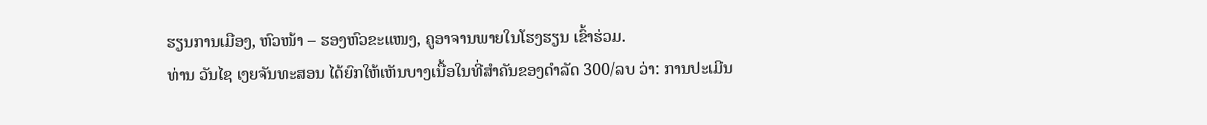ຮຽນການເມືອງ, ຫົວໜ້າ – ຮອງຫົວຂະແໜງ, ຄູອາຈານພາຍໃນໂຮງຮຽນ ເຂົ້າຮ່ວມ.
ທ່ານ ວັນໄຊ ເງຍຈັນທະສອນ ໄດ້ຍົກໃຫ້ເຫັນບາງເນື້ອໃນທີ່ສຳຄັນຂອງດຳລັດ 300/ລບ ວ່າ: ການປະເມີນ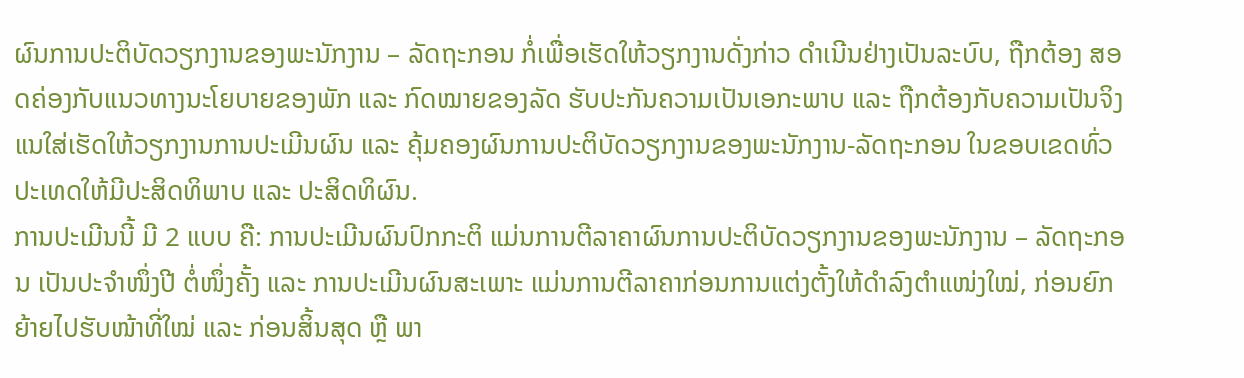ຜົນການປະຕິບັດວຽກງານຂອງພະນັກງານ – ລັດຖະກອນ ກໍ່ເພື່ອເຮັດໃຫ້ວຽກງານດັ່ງກ່າວ ດຳເນີນຢ່າງເປັນລະບົບ, ຖືກຕ້ອງ ສອດຄ່ອງກັບແນວທາງນະໂຍບາຍຂອງພັກ ແລະ ກົດໝາຍຂອງລັດ ຮັບປະກັນຄວາມເປັນເອກະພາບ ແລະ ຖືກຕ້ອງກັບຄວາມເປັນຈິງ ແນໃສ່ເຮັດໃຫ້ວຽກງານການປະເມີນຜົນ ແລະ ຄຸ້ມຄອງຜົນການປະຕິບັດວຽກງານຂອງພະນັກງານ-ລັດຖະກອນ ໃນຂອບເຂດທົ່ວປະເທດໃຫ້ມີປະສິດທິພາບ ແລະ ປະສິດທິຜົນ.
ການປະເມີນນີ້ ມີ 2 ແບບ ຄື: ການປະເມີນຜົນປົກກະຕິ ແມ່ນການຕີລາຄາຜົນການປະຕິບັດວຽກງານຂອງພະນັກງານ – ລັດຖະກອນ ເປັນປະຈຳໜຶ່ງປີ ຕໍ່ໜຶ່ງຄັ້ງ ແລະ ການປະເມີນຜົນສະເພາະ ແມ່ນການຕີລາຄາກ່ອນການແຕ່ງຕັ້ງໃຫ້ດຳລົງຕຳແໜ່ງໃໝ່, ກ່ອນຍົກຍ້າຍໄປຮັບໜ້າທີ່ໃໝ່ ແລະ ກ່ອນສິ້ນສຸດ ຫຼື ພາ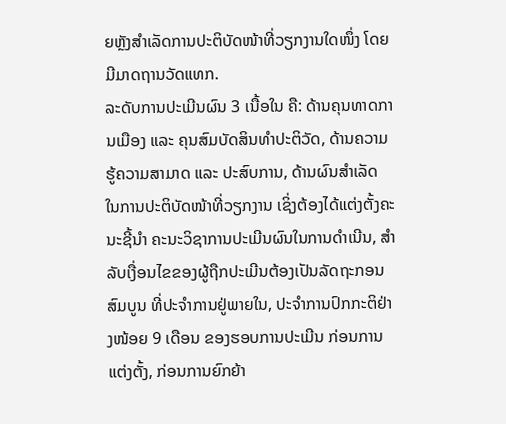ຍຫຼັງສຳເລັດການປະຕິບັດໜ້າທີ່ວຽກງານໃດໜຶ່ງ ໂດຍມີມາດຖານວັດແທກ.
ລະດັບການປະເມີນຜົນ 3 ເນື້ອໃນ ຄື: ດ້ານຄຸນທາດການເມືອງ ແລະ ຄຸນສົມບັດສິນທຳປະຕິວັດ, ດ້ານຄວາມຮູ້ຄວາມສາມາດ ແລະ ປະສົບການ, ດ້ານຜົນສຳເລັດ ໃນການປະຕິບັດໜ້າທີ່ວຽກງານ ເຊິ່ງຕ້ອງໄດ້ແຕ່ງຕັ້ງຄະນະຊີ້ນຳ ຄະນະວິຊາການປະເມີນຜົນໃນການດຳເນີນ, ສຳລັບເງື່ອນໄຂຂອງຜູ້ຖືກປະເມີນຕ້ອງເປັນລັດຖະກອນສົມບູນ ທີ່ປະຈຳການຢູ່ພາຍໃນ, ປະຈຳການປົກກະຕິຢ່າງໜ້ອຍ 9 ເດືອນ ຂອງຮອບການປະເມີນ ກ່ອນການແຕ່ງຕັ້ງ, ກ່ອນການຍົກຍ້າ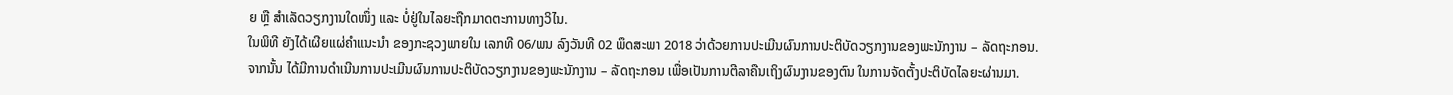ຍ ຫຼື ສຳເລັດວຽກງານໃດໜຶ່ງ ແລະ ບໍ່ຢູ່ໃນໄລຍະຖືກມາດຕະການທາງວິໄນ.
ໃນພິທີ ຍັງໄດ້ເຜີຍແຜ່ຄຳແນະນຳ ຂອງກະຊວງພາຍໃນ ເລກທີ 06/ພນ ລົງວັນທີ 02 ພຶດສະພາ 2018 ວ່າດ້ວຍການປະເມີນຜົນການປະຕິບັດວຽກງານຂອງພະນັກງານ – ລັດຖະກອນ.
ຈາກນັ້ນ ໄດ້ມີການດຳເນີນການປະເມີນຜົນການປະຕິບັດວຽກງານຂອງພະນັກງານ – ລັດຖະກອນ ເພື່ອເປັນການຕີລາຄືນເຖິງຜົນງານຂອງຕົນ ໃນການຈັດຕັ້ງປະຕິບັດໄລຍະຜ່ານມາ.